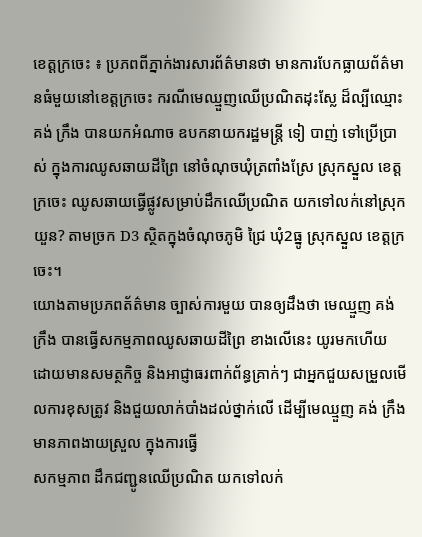ខេត្តក្រចេះ ៖ ប្រភពពីភ្នាក់ងារសារព័ត៌មានថា មានការបែកធ្លាយព័ត៌មានធំមួយនៅខេត្តក្រចេះ ករណីមេឈ្មួញឈើប្រណិតដុះស្លែ ដ៏ល្បីឈ្មោះ គង់ ក្រឹង បានយកអំណាច ឧបកនាយករដ្ឋមន្ត្រី ទៀ បាញ់ ទៅប្រើប្រាស់ ក្នុងការឈូសឆាយដីព្រៃ នៅចំណុចឃុំត្រពាំងស្រែ ស្រុកស្នួល ខេត្តក្រចេះ ឈូសឆាយធ្វើផ្លូវសម្រាប់ដឹកឈើប្រណិត យកទៅលក់នៅស្រុកយួន? តាមច្រក D3 ស្ថិតក្នុងចំណុចភូមិ ជ្រៃ ឃុំ2ធ្នូ ស្រុកស្នួល ខេត្តក្រចេះ។
យោងតាមប្រភពត័ត៌មាន ច្បាស់ការមួយ បានឲ្យដឹងថា មេឈ្មួញ គង់ ក្រឹង បានធ្វើសកម្មភាពឈូសឆាយដីព្រៃ ខាងលើនេះ យូរមកហើយ ដោយមានសមត្ថកិច្ច និងអាជ្ញាធរពាក់ព័ន្ធគ្រាក់ៗ ជាអ្នកជួយសម្រួលមើលការខុសត្រូវ និងជួយលាក់បាំងដល់ថ្នាក់លើ ដើម្បីមេឈ្មួញ គង់ ក្រឹង មានភាពងាយស្រួល ក្នុងការធ្វើ
សកម្មភាព ដឹកជញ្ជូនឈើប្រណិត យកទៅលក់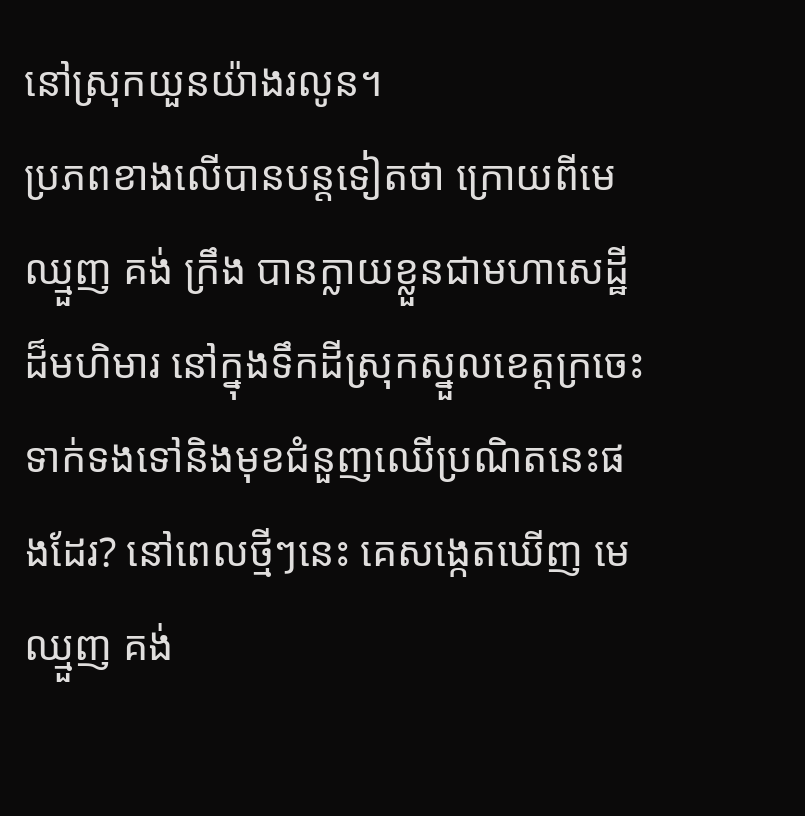នៅស្រុកយួនយ៉ាងរលូន។
ប្រភពខាងលើបានបន្តទៀតថា ក្រោយពីមេឈ្មួញ គង់ ក្រឹង បានក្លាយខ្លួនជាមហាសេដ្ឋី ដ៏មហិមារ នៅក្នុងទឹកដីស្រុកស្នួលខេត្តក្រចេះ ទាក់ទងទៅនិងមុខជំនួញឈើប្រណិតនេះផងដែរ? នៅពេលថ្មីៗនេះ គេសង្កេតឃើញ មេឈ្មួញ គង់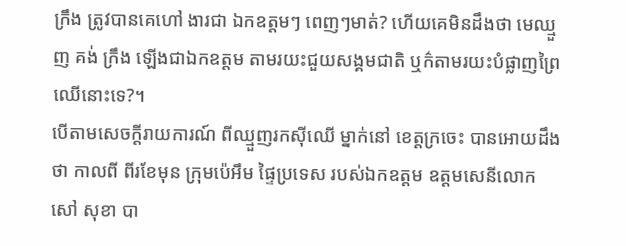ក្រឹង ត្រូវបានគេហៅ ងារជា ឯកឧត្តមៗ ពេញៗមាត់? ហើយគេមិនដឹងថា មេឈ្មួញ គង់ ក្រឹង ឡើងជាឯកឧត្តម តាមរយះជួយសង្គមជាតិ ឬក៌តាមរយះបំផ្លាញព្រៃឈើនោះទេ?។
បើតាមសេចក្តីរាយការណ៍ ពីឈ្មួញរកស៊ីឈើ ម្នាក់នៅ ខេត្តក្រចេះ បានអោយដឹងថា កាលពី ពីរខែមុន ក្រុមប៉េអឹម ផ្ទៃប្រទេស របស់ឯកឧត្តម ឧត្តមសេនីលោក សៅ សុខា បា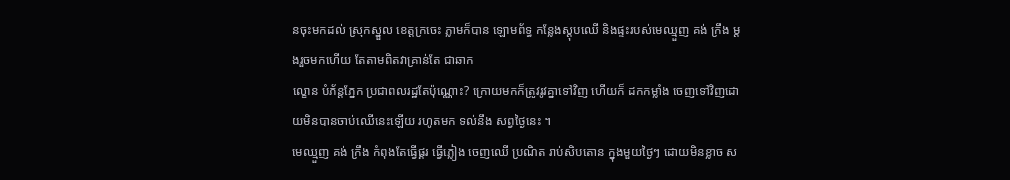នចុះមកដល់ ស្រុកស្នួល ខេត្តក្រចេះ ភ្លាមក៏បាន ឡោមព័ទ្ធ កន្លែងស្តុបឈើ និងផ្ទះរបស់មេឈ្មួញ គង់ ក្រឹង ម្តងរួចមកហើយ តែតាមពិតវាគ្រាន់តែ ជាឆាក
ល្ខោន បំភ័ន្តភ្នែក ប្រជាពលរដ្ឋតែប៉ុណ្ណោះ? ក្រោយមកក៏ត្រូវរូវគ្នាទៅវិញ ហើយក៏ ដកកម្លាំង ចេញទៅវិញដោយមិនបានចាប់ឈើនេះឡើយ រហូតមក ទល់នឹង សព្វថ្ងៃនេះ ។
មេឈ្មួញ គង់ ក្រឹង កំពុងតែធ្វើផ្គរ ធ្វើភ្លៀង ចេញឈើ ប្រណិត រាប់សិបតោន ក្នុងមួយថ្ងៃៗ ដោយមិនខ្លាច ស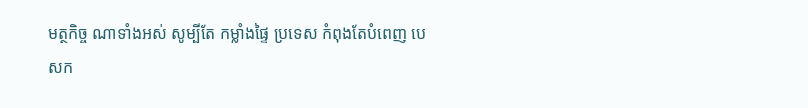មត្ថកិច្ច ណាទាំងអស់ សូម្បីតែ កម្លាំងផ្ទៃ ប្រទេស កំពុងតែបំពេញ បេសក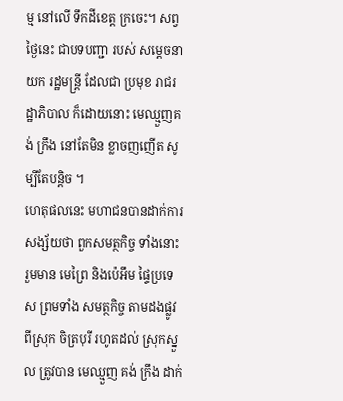ម្ម នៅលើ ទឹកដីខេត្ត ក្រចេះ។ សព្វថ្ងៃនេះ ជាបទបញ្ជា របស់ សម្តេចនាយក រដ្ឋមន្ត្រី ដែលជា ប្រមុខ រាជរដ្ឋាភិបាល ក៏ដោយនោះ មេឈ្មួញគង់ ក្រឹង នៅតែមិន ខ្លាចញញើត សូម្បីតែបន្តិច ។
ហេតុផលនេះ មហាជនបានដាក់ការសង្ស័យថា ពួកសមត្ថកិច្ច ទាំងនោះ រួមមាន មេព្រៃ និងប៉េអឹម ផ្ទៃប្រទេស ព្រមទាំង សមត្ថកិច្ច តាមដងផ្លូវ ពីស្រុក ចិត្របុរី រហូតដល់ ស្រុកស្នួល ត្រូវបាន មេឈ្មួញ គង់ ក្រឹង ដាក់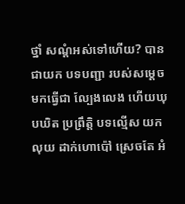ថ្នាំ សណ្តំអស់ទៅហើយ? បានជាយក បទបញ្ជា របស់សម្តេច មកធ្វើជា ល្បែងលេង ហើយឃុបឃិត ប្រព្រឹត្តិ បទល្មើស យកលុយ ដាក់ហោប៉ៅ ស្រេចតែ អំ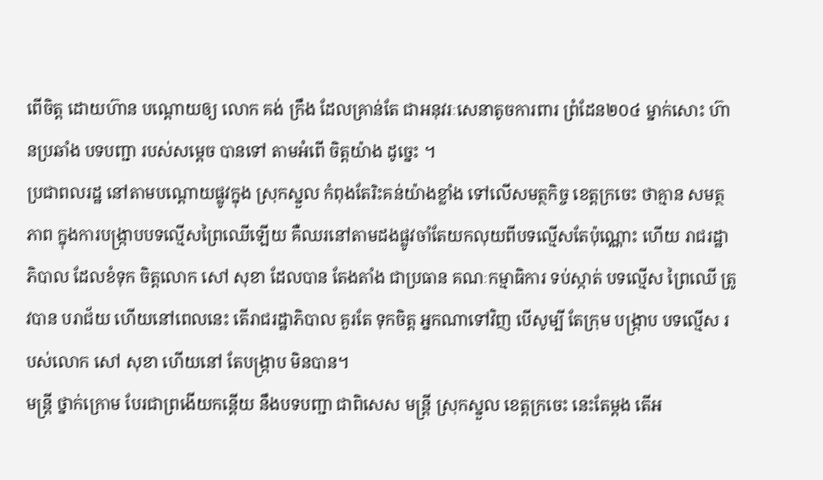ពើចិត្ត ដោយហ៊ាន បណ្តោយឲ្យ លោក គង់ ក្រឹង ដែលគ្រាន់តែ ជាអនុវរៈសេនាតូចការពារ ព្រំដែន២០៤ ម្នាក់សោះ ហ៊ានប្រឆាំង បទបញ្ជា របស់សម្តេច បានទៅ តាមអំពើ ចិត្តយ៉ាង ដូច្នេះ ។
ប្រជាពលរដ្ឋ នៅតាមបណ្តោយផ្លូវក្នុង ស្រុកស្នួល កំពុងតែរិះគន់យ៉ាងខ្លាំង ទៅលើសមត្ថកិច្ច ខេត្តក្រចេះ ថាគ្មាន សមត្ថភាព ក្នុងការបង្ក្រាបបទល្មើសព្រៃឈើឡើយ គឺឈរនៅតាមដងផ្លូវចាំតែយកលុយពីបទល្មើសតែប៉ុណ្ណោះ ហើយ រាជរដ្ឋាភិបាល ដែលខំទុក ចិត្តលោក សៅ សុខា ដែលបាន តែងតាំង ជាប្រធាន គណៈកម្មាធិការ ទប់ស្កាត់ បទល្មើស ព្រៃឈើ ត្រូវបាន បរាជ័យ ហើយនៅពេលនេះ តើរាជរដ្ឋាភិបាល គួរតែ ទុកចិត្ត អ្នកណាទៅវិញ បើសូម្បី តែក្រុម បង្ក្រាប បទល្មើស របស់លោក សៅ សុខា ហើយនៅ តែបង្ក្រាប មិនបាន។
មន្ត្រី ថ្នាក់ក្រោម បែរជាព្រងើយកន្តើយ នឹងបទបញ្ជា ជាពិសេស មន្ត្រី ស្រុកស្នួល ខេត្តក្រចេះ នេះតែម្តង តើអ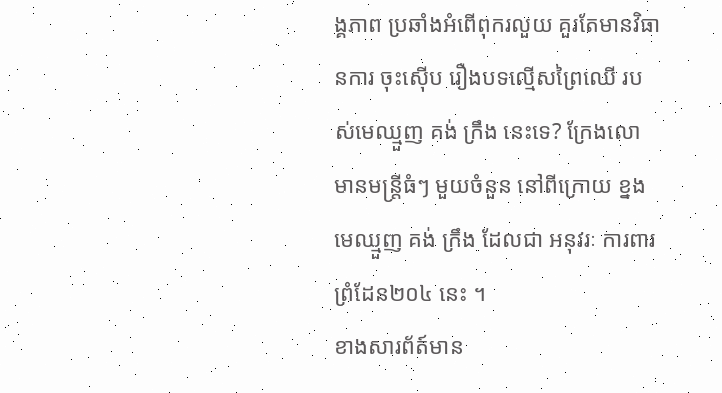ង្គភាព ប្រឆាំងអំពើពុករលួយ គួរតែមានវិធានការ ចុះស៊ើប រឿងបទល្មើសព្រៃឈើ របស់មេឈ្មួញ គង់ ក្រឹង នេះទេ? ក្រែងលោ មានមន្ត្រីធំៗ មួយចំនួន នៅពីក្រោយ ខ្នងមេឈ្មួញ គង់ ក្រឹង ដែលជា អនុវរៈ ការពារ ព្រំដែន២០៤ នេះ ។
ខាងសារព័ត៍មាន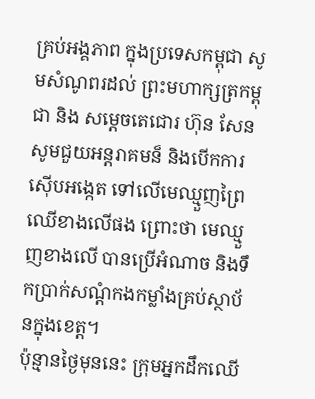គ្រប់អង្គភាព ក្នុងប្រទេសកម្ពុជា សូមសំណូពរដល់ ព្រះមហាក្សត្រកម្ពុជា និង សម្ដេចតេជោរ ហ៊ុន សែន សូមជួយអន្តរាគមន៏ និងបើកការស៊ើបអង្កេត ទៅលើមេឈ្មួញព្រៃឈើខាងលើផង ព្រោះថា មេឈ្មួញខាងលើ បានប្រើអំណាច និងទឹកប្រាក់សណ្ដំកងកម្លាំងគ្រប់ស្ថាប័នក្នុងខេត្ត។
ប៉ុន្មានថ្ងៃមុននេះ ក្រុមអ្នកដឹកឈើ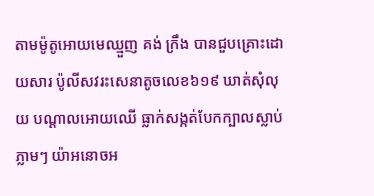តាមម៉ូតូអោយមេឈ្មួញ គង់ ក្រឹង បានជួបគ្រោះដោយសារ ប៉ូលីសវរះសេនាតូចលេខ៦១៩ ឃាត់សុំលុយ បណ្ដាលអោយឈើ ធ្លាក់សង្កត់បែកក្បាលស្លាប់ភ្លាមៗ យ៉ាអនោចអ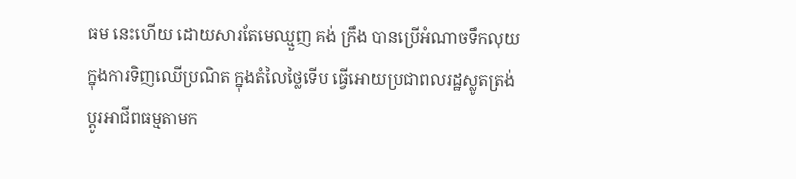ធម នេះហើយ ដោយសារតែមេឈ្មួញ គង់ ក្រឹង បានប្រើអំណាចទឹកលុយ ក្នុងការទិញឈើប្រណិត ក្នុងតំលៃថ្លៃទើប ធ្វើអោយប្រជាពលរដ្ឋស្លូតត្រង់ ប្ដូរអាជីពធម្មតាមក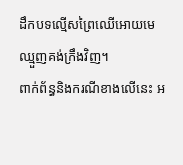ដឹកបទល្មើសព្រៃឈើអោយមេឈ្មួញគង់ក្រឹងវិញ។
ពាក់ព័ន្ធនិងករណីខាងលើនេះ អ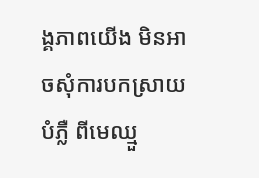ង្គភាពយើង មិនអាចសុំការបកស្រាយបំភ្លឺ ពីមេឈ្មួ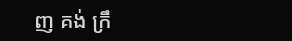ញ គង់ ក្រឹ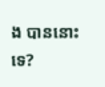ង បាននោះទេ?